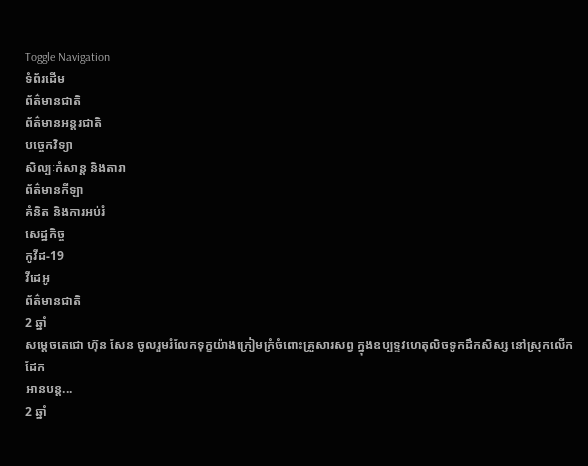Toggle Navigation
ទំព័រដើម
ព័ត៌មានជាតិ
ព័ត៌មានអន្តរជាតិ
បច្ចេកវិទ្យា
សិល្បៈកំសាន្ត និងតារា
ព័ត៌មានកីឡា
គំនិត និងការអប់រំ
សេដ្ឋកិច្ច
កូវីដ-19
វីដេអូ
ព័ត៌មានជាតិ
2 ឆ្នាំ
សម្ដេចតេជោ ហ៊ុន សែន ចូលរួមរំលែកទុក្ខយ៉ាងក្រៀមក្រំចំពោះគ្រួសារសព្វ ក្នុងឧប្បទ្ទវហេតុលិចទូកដឹកសិស្ស នៅស្រុកលើកដែក
អានបន្ត...
2 ឆ្នាំ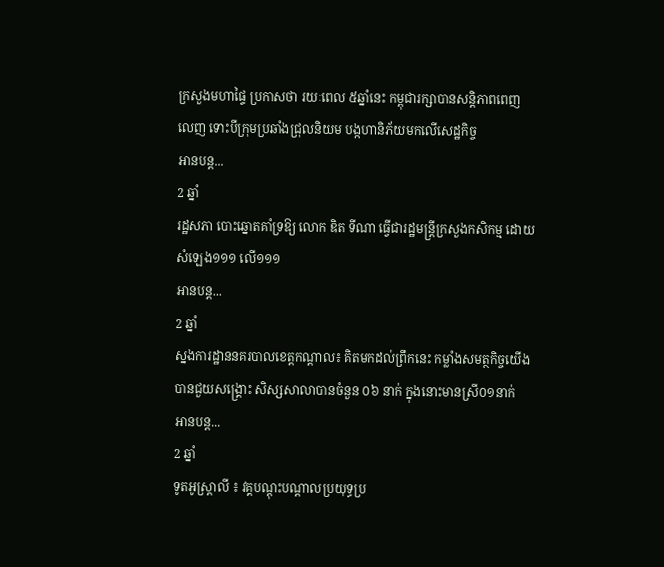ក្រសួងមហាផ្ទៃ ប្រកាសថា រយៈពេល ៥ឆ្នាំនេះ កម្ពុជារក្សាបានសន្តិភាពពេញលេញ ទោះបីក្រុមប្រឆាំងជ្រុលនិយម បង្កហានិភ័យមកលើសេដ្ឋកិច្ច
អានបន្ត...
2 ឆ្នាំ
រដ្ឋសភា បោះឆ្នោតគាំទ្រឱ្យ លោក ឌិត ទីណា ធ្វើជារដ្ឋមន្ត្រីក្រសួងកសិកម្ម ដោយសំឡេង១១១ លើ១១១
អានបន្ត...
2 ឆ្នាំ
ស្នងការដ្ឋាននគរបាលខេត្តកណ្តាល៖ គិតមកដល់ព្រឹកនេះ កម្លាំងសមត្ថកិច្ចយើងបានជួយសង្គ្រោះ សិស្សសាលាបានចំនួន ០៦ នាក់ ក្នុងនោះមានស្រី០១នាក់
អានបន្ត...
2 ឆ្នាំ
ទូតអូស្ត្រាលី ៖ វគ្គបណ្ដុះបណ្ដាលប្រយុទ្ធប្រ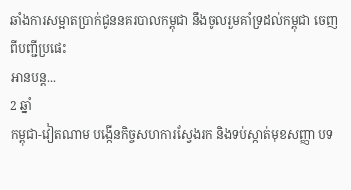ឆាំងការសម្អាតប្រាក់ជូននគរបាលកម្ពុជា នឹងចូលរួមគាំទ្រដល់កម្ពុជា ចេញពីបញ្ជីប្រផេះ
អានបន្ត...
2 ឆ្នាំ
កម្ពុជា-វៀតណាម បង្កើនកិច្ចសហការស្វែងរក និងទប់ស្កាត់មុខសញ្ញា បទ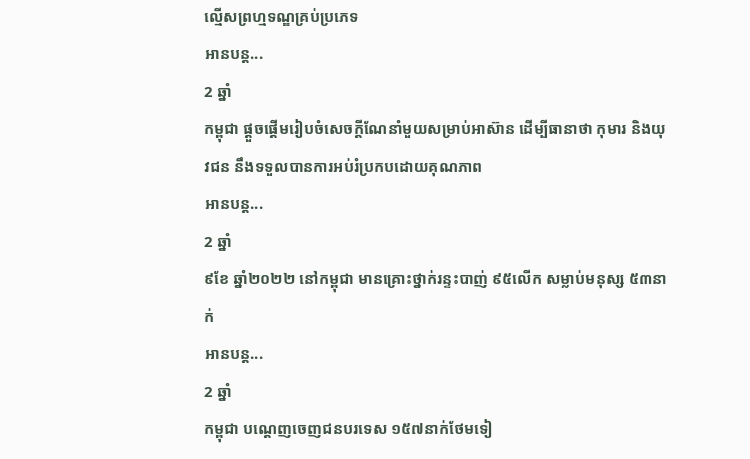ល្មើសព្រហ្មទណ្ឌគ្រប់ប្រភេទ
អានបន្ត...
2 ឆ្នាំ
កម្ពុជា ផ្ដួចផ្ដើមរៀបចំសេចក្ដីណែនាំមួយសម្រាប់អាស៊ាន ដើម្បីធានាថា កុមារ និងយុវជន នឹងទទួលបានការអប់រំប្រកបដោយគុណភាព
អានបន្ត...
2 ឆ្នាំ
៩ខែ ឆ្នាំ២០២២ នៅកម្ពុជា មានគ្រោះថ្នាក់រន្ទះបាញ់ ៩៥លើក សម្លាប់មនុស្ស ៥៣នាក់
អានបន្ត...
2 ឆ្នាំ
កម្ពុជា បណ្ដេញចេញជនបរទេស ១៥៧នាក់ថែមទៀ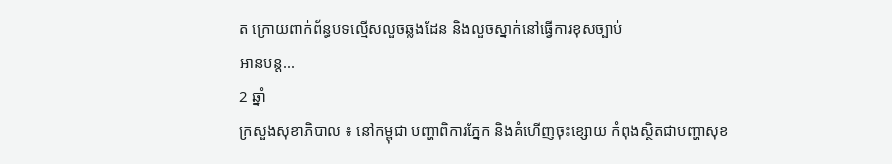ត ក្រោយពាក់ព័ន្ធបទល្មើសលួចឆ្លងដែន និងលួចស្នាក់នៅធ្វើការខុសច្បាប់
អានបន្ត...
2 ឆ្នាំ
ក្រសួងសុខាភិបាល ៖ នៅកម្ពុជា បញ្ហាពិការភ្នែក និងគំហើញចុះខ្សោយ កំពុងស្ថិតជាបញ្ហាសុខ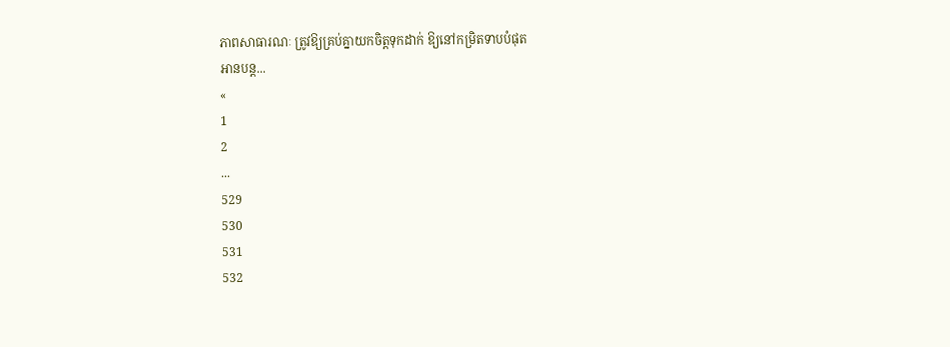ភាពសាធារណៈ ត្រូវឱ្យគ្រប់គ្នាយកចិត្តទុកដាក់ ឱ្យនៅកម្រិតទាបបំផុត
អានបន្ត...
«
1
2
...
529
530
531
532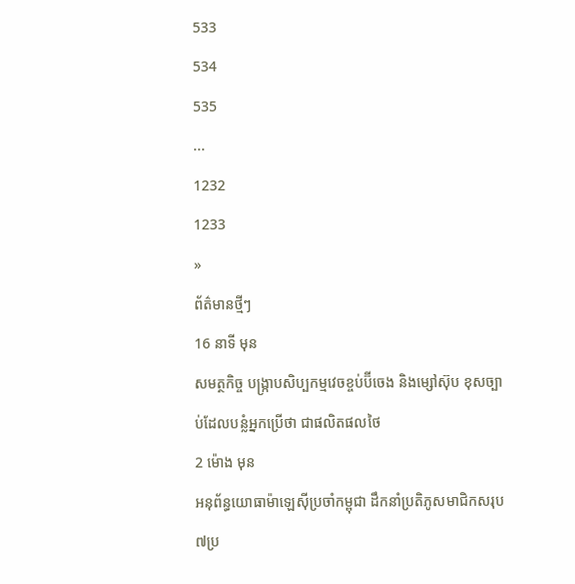533
534
535
...
1232
1233
»
ព័ត៌មានថ្មីៗ
16 នាទី មុន
សមត្ថកិច្ច បង្ក្រាបសិប្បកម្មវេចខ្ចប់ប៊ីចេង និងម្សៅស៊ុប ខុសច្បាប់ដែលបន្លំអ្នកប្រើថា ជាផលិតផលថៃ
2 ម៉ោង មុន
អនុព័ន្ធយោធាម៉ាឡេស៊ីប្រចាំកម្ពុជា ដឹកនាំប្រតិភូសមាជិកសរុប ៧ប្រ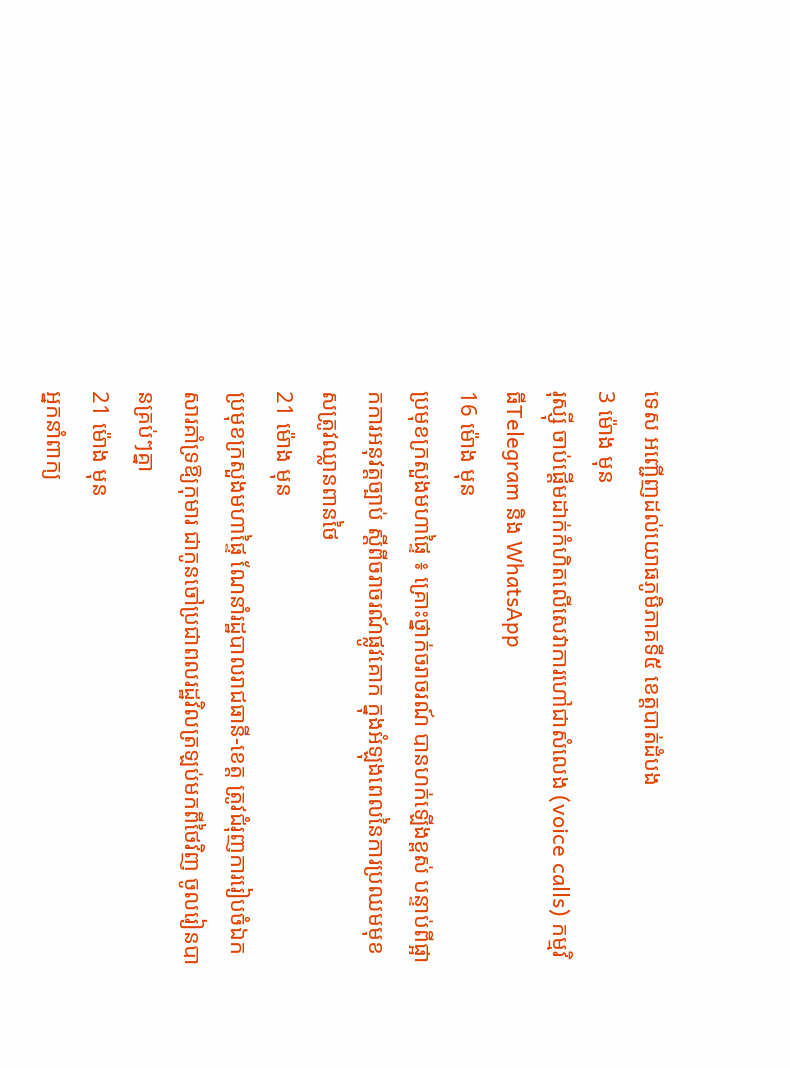ទេស អញ្ជើញដល់យោធភូមិភាគទី៥ ខេត្តបាត់ដំបង
3 ម៉ោង មុន
រុស្ស៊ី ចាប់ផ្ដើមដាក់កំហិតលើសេវាការហៅជាសំលេង (voice calls) កម្មវិធីTelegram និង WhatsApp
16 ម៉ោង មុន
ប្រមុខក្រសួងមហាផ្ទៃ ៖ គ្រោះថ្នាក់ចរាចរណ៍ បានហក់ឡើងខ្ពស់ បន្ទាប់ពីផ្អាកការអនុវត្តច្បាប់ ស្ដីពីចរាចរណ៍ផ្លូវគោក ក្នុងអំឡុងពេលនៃការប្រឈមមុខសត្រូវឈ្លានពានថៃ
21 ម៉ោង មុន
ប្រមុខក្រសួងមហាផ្ទៃ ណែនាំរដ្ឋបាលរាជធានី-ខេត្ត ត្រូវជំរុញការរៀបចំឯកសារគាំទ្រឱ្យកុមារ ជាកូនចៅប្រជាពលរដ្ឋវិលត្រឡប់មកពីថៃវិញ ចូលរៀនបានគ្រប់ៗគ្នា
21 ម៉ោង មុន
អ្នកនាំពាក្យ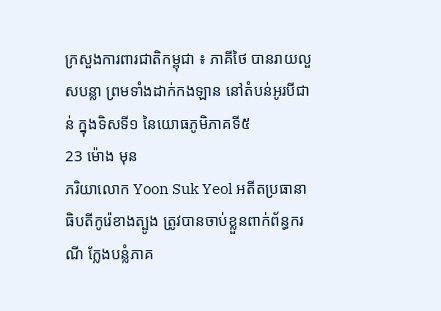ក្រសួងការពារជាតិកម្ពុជា ៖ ភាគីថៃ បានរាយលួសបន្លា ព្រមទាំងដាក់កងឡាន នៅតំបន់អូរបីជាន់ ក្នុងទិសទី១ នៃយោធភូមិភាគទី៥
23 ម៉ោង មុន
ភរិយាលោក Yoon Suk Yeol អតីតប្រធានាធិបតីកូរ៉េខាងត្បូង ត្រូវបានចាប់ខ្លួនពាក់ព័ន្ធករណី ក្លែងបន្លំភាគ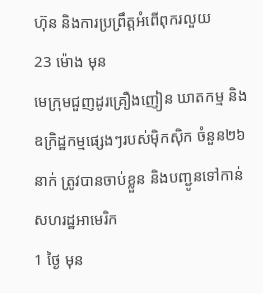ហ៊ុន និងការប្រព្រឹត្តអំពើពុករលួយ
23 ម៉ោង មុន
មេក្រុមជួញដូរគ្រឿងញៀន ឃាតកម្ម និងឧក្រិដ្ឋកម្មផ្សេងៗរបស់ម៉ិកស៊ិក ចំនួន២៦នាក់ ត្រូវបានចាប់ខ្លួន និងបញ្ជូនទៅកាន់សហរដ្ឋអាមេរិក
1 ថ្ងៃ មុន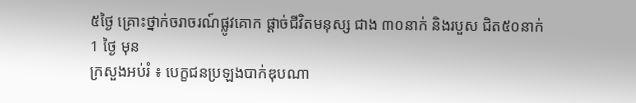៥ថ្ងៃ គ្រោះថ្នាក់ចរាចរណ៍ផ្លូវគោក ផ្តាច់ជីវិតមនុស្ស ជាង ៣០នាក់ និងរបួស ជិត៥០នាក់
1 ថ្ងៃ មុន
ក្រសួងអប់រំ ៖ បេក្ខជនប្រឡងបាក់ឌុបណា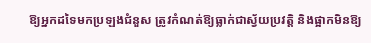ឱ្យអ្នកដទៃមកប្រឡងជំនួស ត្រូវកំណត់ឱ្យធ្លាក់ជាស្វ័យប្រវត្តិ និងផ្អាកមិនឱ្យ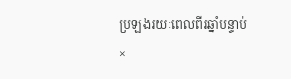ប្រឡងរយៈពេលពីរឆ្នាំបន្ទាប់
×